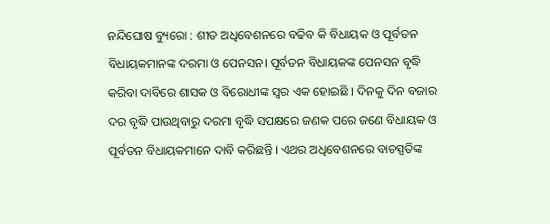ନନ୍ଦିଘୋଷ ବ୍ୟୁରୋ : ଶୀତ ଅଧିବେଶନରେ ବଢିବ କି ବିଧାୟକ ଓ ପୂର୍ବତନ ବିଧାୟକମାନଙ୍କ ଦରମା ଓ ପେନସନ। ପୂର୍ବତନ ବିଧାୟକଙ୍କ ପେନସନ ବୃଦ୍ଧି କରିବା ଦାବିରେ ଶାସକ ଓ ବିରୋଧୀଙ୍କ ସ୍ଵର ଏକ ହୋଇଛି l ଦିନକୁ ଦିନ ବଜାର ଦର ବୃଦ୍ଧି ପାଉଥିବାରୁ ଦରମା ବୃଦ୍ଧି ସପକ୍ଷରେ ଜଣକ ପରେ ଜଣେ ବିଧାୟକ ଓ ପୂର୍ବତନ ବିଧାୟକମାନେ ଦାବି କରିଛନ୍ତି । ଏଥର ଅଧିବେଶନରେ ବାଚସ୍ପତିଙ୍କ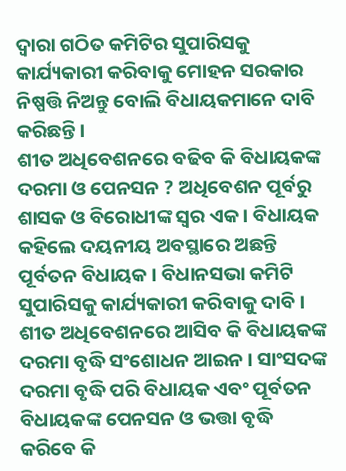ଦ୍ଵାରା ଗଠିତ କମିଟିର ସୁପାରିସକୁ କାର୍ଯ୍ୟକାରୀ କରିବାକୁ ମୋହନ ସରକାର ନିଷ୍ପତ୍ତି ନିଅନ୍ତୁ ବୋଲି ବିଧାୟକମାନେ ଦାବି କରିଛନ୍ତି ।
ଶୀତ ଅଧିବେଶନରେ ବଢିବ କି ବିଧାୟକଙ୍କ ଦରମା ଓ ପେନସନ ? ଅଧିବେଶନ ପୂର୍ବରୁ ଶାସକ ଓ ବିରୋଧୀଙ୍କ ସ୍ଵର ଏକ । ବିଧାୟକ କହିଲେ ଦୟନୀୟ ଅବସ୍ଥାରେ ଅଛନ୍ତି ପୂର୍ବତନ ବିଧାୟକ । ବିଧାନସଭା କମିଟି ସୁପାରିସକୁ କାର୍ଯ୍ୟକାରୀ କରିବାକୁ ଦାବି । ଶୀତ ଅଧିବେଶନରେ ଆସିବ କି ବିଧାୟକଙ୍କ ଦରମା ବୃଦ୍ଧି ସଂଶୋଧନ ଆଇନ । ସାଂସଦଙ୍କ ଦରମା ବୃଦ୍ଧି ପରି ବିଧାୟକ ଏବଂ ପୂର୍ବତନ ବିଧାୟକଙ୍କ ପେନସନ ଓ ଭତ୍ତା ବୃଦ୍ଧି କରିବେ କି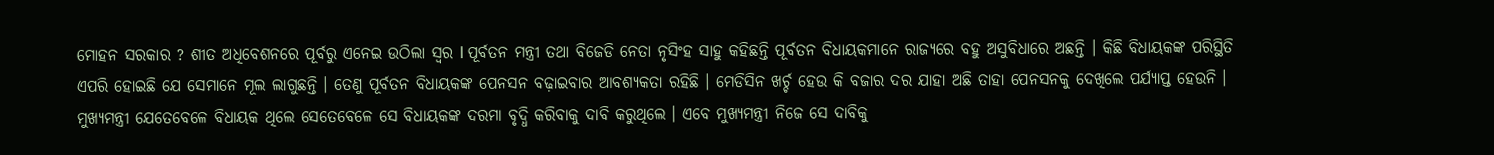ମୋହନ ସରକାର ? ଶୀତ ଅଧିବେଶନରେ ପୂର୍ବରୁ ଏନେଇ ଉଠିଲା ସ୍ଵର l ପୂର୍ବତନ ମନ୍ତ୍ରୀ ତଥା ବିଜେଡି ନେତା ନୃସିଂହ ସାହୁ କହିଛନ୍ତି ପୂର୍ବତନ ବିଧାୟକମାନେ ରାଜ୍ୟରେ ବହୁ ଅସୁବିଧାରେ ଅଛନ୍ତି । କିଛି ବିଧାୟକଙ୍କ ପରିସ୍ଥିତି ଏପରି ହୋଇଛି ଯେ ସେମାନେ ମୂଲ ଲାଗୁଛନ୍ତି । ତେଣୁ ପୂର୍ବତନ ବିଧାୟକଙ୍କ ପେନସନ ବଢ଼ାଇବାର ଆବଶ୍ୟକତା ରହିଛି । ମେଡିସିନ ଖର୍ଚ୍ଚ ହେଉ କି ବଜାର ଦର ଯାହା ଅଛି ତାହା ପେନସନକୁ ଦେଖିଲେ ପର୍ଯ୍ୟାପ୍ତ ହେଉନି । ମୁଖ୍ୟମନ୍ତ୍ରୀ ଯେତେବେଳେ ବିଧାୟକ ଥିଲେ ସେତେବେଳେ ସେ ବିଧାୟକଙ୍କ ଦରମା ବୃଦ୍ଧି କରିବାକୁ ଦାବି କରୁଥିଲେ । ଏବେ ମୁଖ୍ୟମନ୍ତ୍ରୀ ନିଜେ ସେ ଦାବିକୁ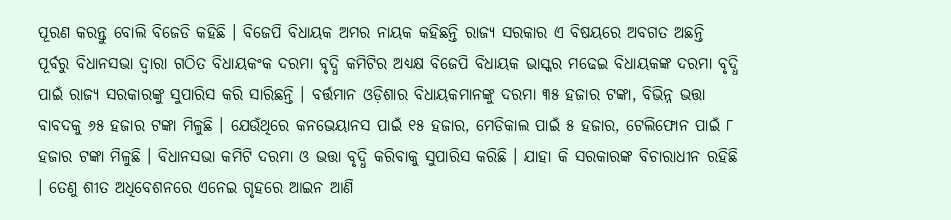ପୂରଣ କରନ୍ତୁ ବୋଲି ବିଜେଡି କହିଛି । ବିଜେପି ବିଧାୟକ ଅମର ନାୟକ କହିଛନ୍ତି ରାଜ୍ୟ ସରକାର ଏ ବିଷୟରେ ଅବଗତ ଅଛନ୍ତି
ପୂର୍ବରୁ ବିଧାନସଭା ଦ୍ବାରା ଗଠିତ ବିଧାୟକଂକ ଦରମା ବୃଦ୍ଧି କମିଟିର ଅଧ୍ୟକ୍ଷ ବିଜେପି ବିଧାୟକ ଭାସ୍କର ମଢେଇ ବିଧାୟକଙ୍କ ଦରମା ବୃଦ୍ଧି ପାଇଁ ରାଜ୍ୟ ସରକାରଙ୍କୁ ସୁପାରିସ କରି ସାରିଛନ୍ତି । ବର୍ତ୍ତମାନ ଓଡ଼ିଶାର ବିଧାୟକମାନଙ୍କୁ ଦରମା ୩୫ ହଜାର ଟଙ୍କା, ବିଭିନ୍ନ ଭତ୍ତା ବାବଦକୁ ୬୫ ହଜାର ଟଙ୍କା ମିଳୁଛି । ଯେଉଁଥିରେ କନଭେୟାନସ ପାଇଁ ୧୫ ହଜାର, ମେଡିକାଲ ପାଇଁ ୫ ହଜାର, ଟେଲିଫୋନ ପାଇଁ ୮ ହଜାର ଟଙ୍କା ମିଳୁଛି । ବିଧାନସଭା କମିଟି ଦରମା ଓ ଭତ୍ତା ବୃଦ୍ଧି କରିବାକୁ ସୁପାରିସ କରିଛି । ଯାହା କି ସରକାରଙ୍କ ବିଚାରାଧୀନ ରହିଛି । ତେଣୁ ଶୀତ ଅଧିବେଶନରେ ଏନେଇ ଗୃହରେ ଆଇନ ଆଣି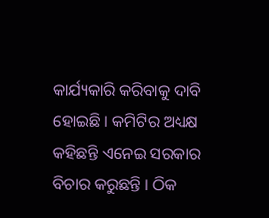କାର୍ଯ୍ୟକାରି କରିବାକୁ ଦାବି ହୋଇଛି । କମିଟିର ଅଧ୍ୟକ୍ଷ କହିଛନ୍ତି ଏନେଇ ସରକାର ବିଚାର କରୁଛନ୍ତି । ଠିକ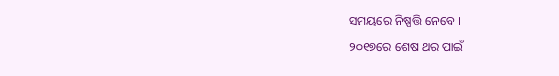ସମୟରେ ନିଷ୍ପତ୍ତି ନେବେ ।
୨୦୧୭ରେ ଶେଷ ଥର ପାଇଁ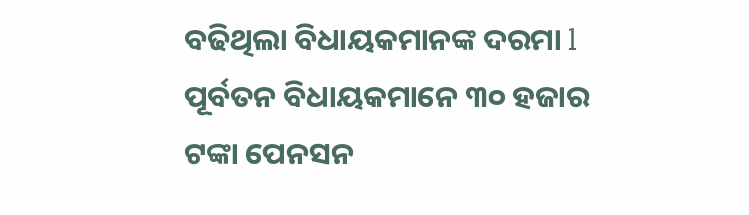ବଢିଥିଲା ବିଧାୟକମାନଙ୍କ ଦରମା l ପୂର୍ବତନ ବିଧାୟକମାନେ ୩୦ ହଜାର ଟଙ୍କା ପେନସନ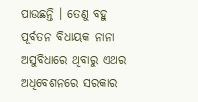ପାଉଛନ୍ତି । ତେଣୁ ବହୁ ପୂର୍ବତନ ବିଧାୟକ ନାନା ଅସୁବିଧାରେ ଥିବାରୁ ଏଥର ଅଧିବେଶନରେ ସରକାର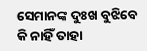ସେମାନଙ୍କ ଦୁଃଖ ବୁଝିବେ କି ନାହିଁ ତାହା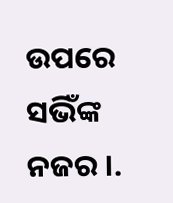ଉପରେ ସଭିଁଙ୍କ ନଜର ।.